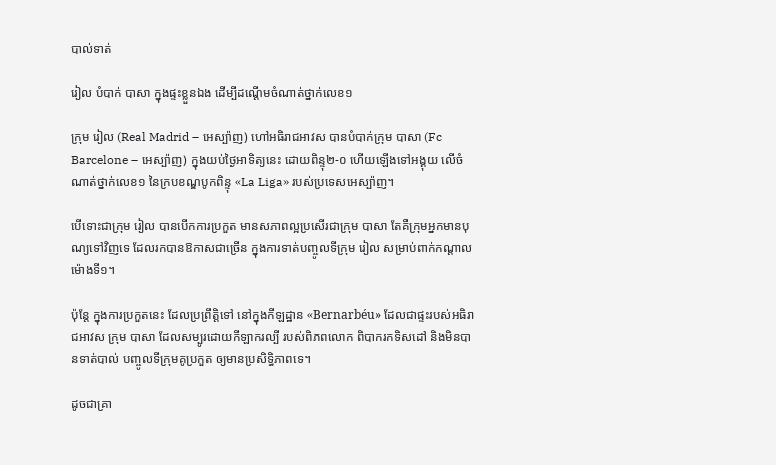បាល់ទាត់

រៀល បំបាក់ បាសា ក្នុងផ្ទះខ្លួនឯង ដើម្បីដណ្ដើមចំណាត់ថ្នាក់លេខ១

ក្រុម រៀល (Real Madrid – អេស្ប៉ាញ) ហៅអធិរាជអាវស បានបំបាក់ក្រុម បាសា (Fc Barcelone – អេស្ប៉ាញ) ក្នុងយប់ថ្ងៃអាទិត្យនេះ ដោយពិន្ទុ២-០ ហើយឡើងទៅអង្គុយ លើចំណាត់ថ្នាក់លេខ១ នៃក្របខណ្ឌបូកពិន្ទុ «La Liga» របស់ប្រទេសអេស្ប៉ាញ។

បើទោះជាក្រុម រៀល បានបើកការប្រកួត មានសភាពល្អប្រសើរជាក្រុម បាសា តែគឺក្រុមអ្នកមានបុណ្យទៅវិញទេ ដែលរកបានឱកាសជាច្រើន ក្នុងការទាត់បញ្ចូលទីក្រុម រៀល សម្រាប់ពាក់កណ្ដាលម៉ោងទី១។

ប៉ុន្តែ ក្នុងការប្រកួតនេះ ដែលប្រព្រឹត្តិទៅ នៅក្នុងកីឡដ្ឋាន «Bernarbéu» ដែលជាផ្ទះរបស់អធិរាជអាវស ក្រុម បាសា ដែលសម្បូរដោយកីឡាករល្បី របស់ពិភពលោក ពិបាករកទិសដៅ និងមិនបានទាត់បាល់ បញ្ចូលទីក្រុមគូប្រកួត ឲ្យមានប្រសិទ្ធិភាពទេ។

ដូចជាគ្រា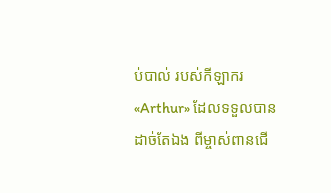ប់បាល់ របស់កីឡាករ «Arthur» ដែលទទួលបានដាច់តែឯង ពីម្ចាស់ពានជើ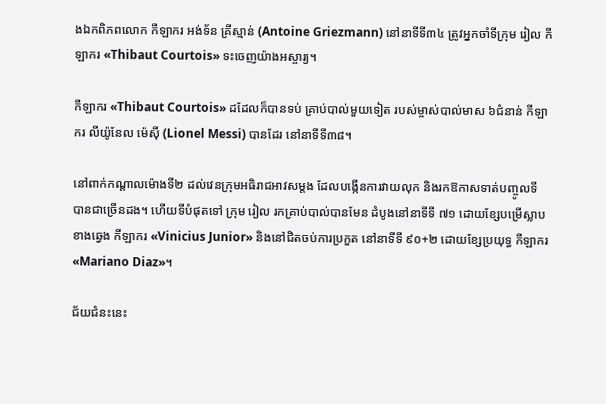ងឯកពិភពលោក កីឡាករ អង់ទ័ន គ្រីស្មាន់ (Antoine Griezmann) នៅនាទីទី៣៤ ត្រូវអ្នកចាំទីក្រុម រៀល កីឡាករ «Thibaut Courtois» ទះចេញយ៉ាងអស្ចារ្យ។

កីឡាករ «Thibaut Courtois» ដដែលក៏បានទប់ គ្រាប់បាល់មួយទៀត របស់ម្ចាស់បាល់មាស ៦ជំនាន់ កីឡាករ លីយ៉ូនែល ម៉េស៊ី (Lionel Messi) បានដែរ នៅនាទីទី៣៨។

នៅពាក់កណ្ដាលម៉ោងទី២ ដល់វេនក្រុមអធិរាជអាវសម្ដង ដែលបង្កើនការវាយលុក និងរកឱកាសទាត់បញ្ចូលទី បានជាច្រើនដង។ ហើយទីបំផុតទៅ ក្រុម រៀល រកគ្រាប់បាល់បានមែន ដំបូងនៅនាទីទី ៧១ ដោយខ្សែបម្រើស្លាបខាងឆ្វេង កីឡាករ «Vinicius Junior» និងនៅជិតចប់ការប្រកួត នៅនាទីទី ៩០+២ ដោយខ្សែប្រយុទ្ធ កីឡាករ «Mariano Diaz»។

ជ័យជំនះនេះ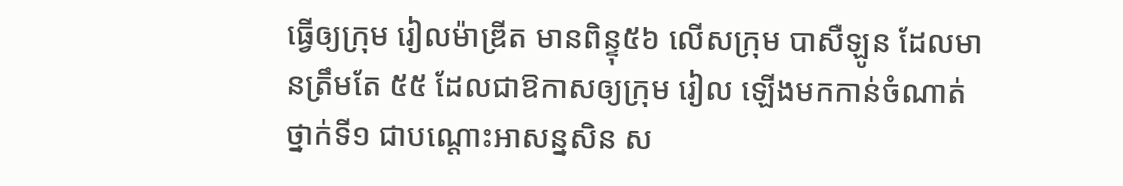ធ្វើឲ្យក្រុម រៀលម៉ាឌ្រីត មានពិន្ទុ៥៦ លើសក្រុម បាសឺឡូន ដែលមានត្រឹមតែ ៥៥ ដែលជាឱកាសឲ្យក្រុម រៀល ឡើងមកកាន់ចំណាត់ថ្នាក់ទី១ ជាបណ្ដោះអាសន្នសិន ស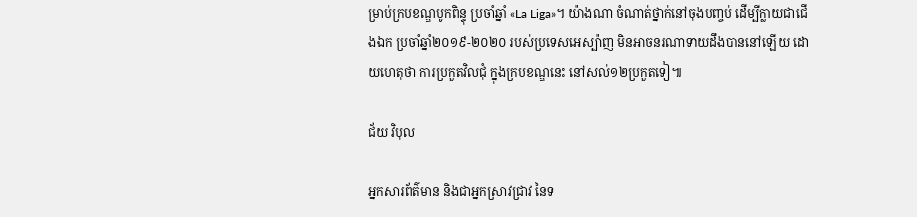ម្រាប់ក្របខណ្ឌបូកពិន្ទុ ប្រចាំឆ្នាំ «La Liga»។ យ៉ាងណា ចំណាត់ថ្នាក់នៅចុងបញ្ចប់ ដើម្បីក្លាយជាជើងឯក ប្រចាំឆ្នាំ២០១៩-២០២០ របស់ប្រទេសអេស្ប៉ាញ មិនអាចនរណាទាយដឹងបាននៅឡើយ ដោយហេតុថា ការប្រកួតវិលជុំ ក្នុងក្របខណ្ឌនេះ នៅសល់១២ប្រកួតទៀ៕

ជ័យ វិបុល

អ្នកសារព័ត៌មាន និងជាអ្នកស្រាវជ្រាវ នៃទ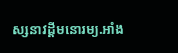ស្សនាវដ្ដីមនោរម្យ.អាំង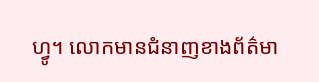ហ្វូ។ លោកមានជំនាញខាងព័ត៌មា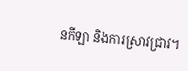នកីឡា និងការស្រាវជ្រាវ។